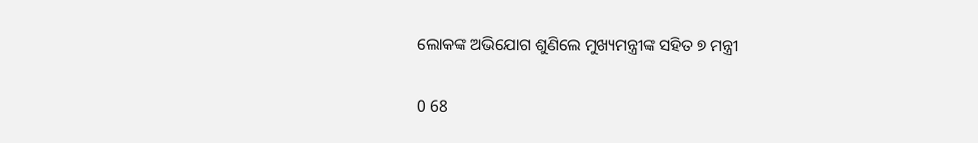ଲୋକଙ୍କ ଅଭିଯୋଗ ଶୁଣିଲେ ମୁଖ୍ୟମନ୍ତ୍ରୀଙ୍କ ସହିତ ୭ ମନ୍ତ୍ରୀ

0 68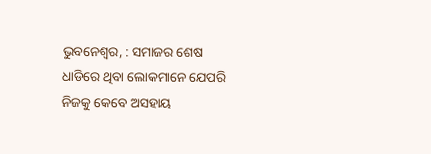ଭୁବନେଶ୍ୱର, : ସମାଜର ଶେଷ ଧାଡିରେ ଥିବା ଲୋକମାନେ ଯେପରି ନିଜକୁ କେବେ ଅସହାୟ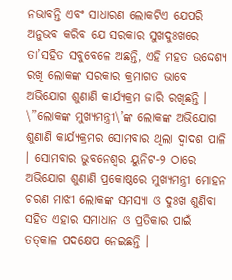ନଭାବନ୍ତି ଏବଂ ସାଧାରଣ ଲୋକଟିଏ ଯେପରି ଅନୁଭବ କରିବ ଯେ ସରକାର ସୁଖଦୁଃଖରେ ତା’ସହିତ ସବୁବେଳେ ଅଛନ୍ତି, ଏହି ମହତ ଉଦ୍ଦେଶ୍ୟ ରଖି ଲୋକଙ୍କ ସରକାର କ୍ରମାଗତ ଭାବେ ଅଭିଯୋଗ ଶୁଣାଣି କାର୍ଯ୍ୟକ୍ରମ ଜାରି ରଖିଛନ୍ତି । \”ଲୋକଙ୍କ ମୁଖ୍ୟମନ୍ତ୍ରୀ\’ଙ୍କ ଲୋକଙ୍କ ଅଭିଯୋଗ ଶୁଣାଣି କାର୍ଯ୍ୟକ୍ରମର ସୋମବାର ଥିଲା ଦ୍ୱାଦଶ ପାଳି । ସୋମବାର ଭୁବନେଶ୍ୱର ୟୁନିଟ-୨ ଠାରେ ଅଭିଯୋଗ ଶୁଣାଣି ପ୍ରକୋଷ୍ଠରେ ମୁଖ୍ୟମନ୍ତ୍ରୀ ମୋହନ ଚରଣ ମାଝୀ ଲୋକଙ୍କ ସମସ୍ୟା ଓ ଦୁଃଖ ଶୁଣିବା ସହିତ ଏହାର ସମାଧାନ ଓ ପ୍ରତିକାର ପାଇଁ ତତ୍‌କାଳ ପଦକ୍ଷେପ ନେଇଛନ୍ତି ।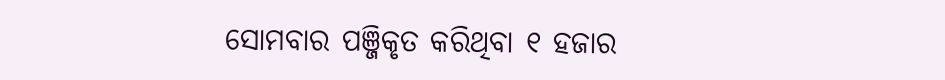ସୋମବାର ପଞ୍ଜିକୃତ କରିଥିବା ୧ ହଜାର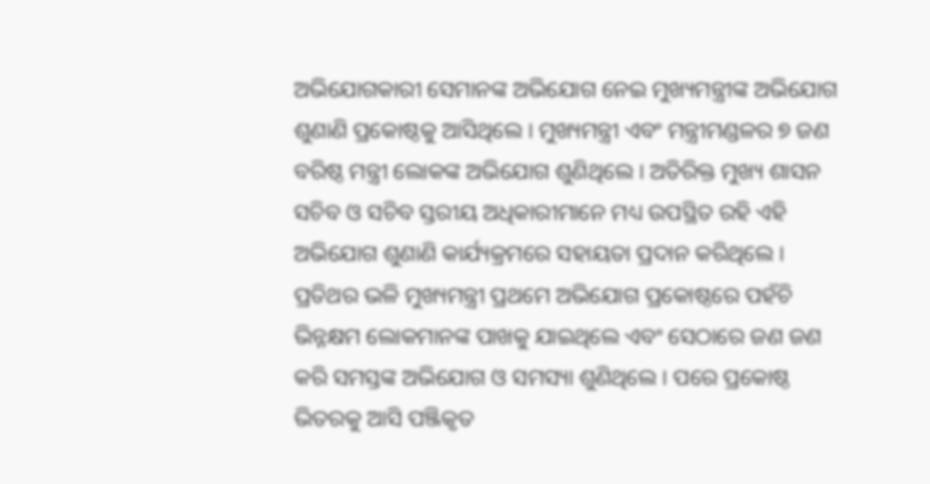ଅଭିଯୋଗକାରୀ ସେମାନଙ୍କ ଅଭିଯୋଗ ନେଇ ମୁଖ୍ୟମନ୍ତ୍ରୀଙ୍କ ଅଭିଯୋଗ ଶୁଣାଣି ପ୍ରକୋଷ୍ଠକୁ ଆସିଥିଲେ । ମୁଖ୍ୟମନ୍ତ୍ରୀ ଏବଂ ମନ୍ତ୍ରୀମଣ୍ଡଳର ୭ ଜଣ ବରିଷ୍ଠ ମନ୍ତ୍ରୀ ଲୋକଙ୍କ ଅଭିଯୋଗ ଶୁଣିଥିଲେ । ଅତିରିକ୍ତ ମୁଖ୍ୟ ଶାସନ ସଚିବ ଓ ସଚିବ ସ୍ତରୀୟ ଅଧିକାରୀମାନେ ମଧ୍ୟ ଉପସ୍ଥିତ ରହି ଏହି ଅଭିଯୋଗ ଶୁଣାଣି କାର୍ଯ୍ୟକ୍ରମରେ ସହାୟତା ପ୍ରଦାନ କରିଥିଲେ । ପ୍ରତିଥର ଭଳି ମୁଖ୍ୟମନ୍ତ୍ରୀ ପ୍ରଥମେ ଅଭିଯୋଗ ପ୍ରକୋଷ୍ଠରେ ପହଁଚି ଭିନ୍ନକ୍ଷମ ଲୋକମାନଙ୍କ ପାଖକୁ ଯାଇଥିଲେ ଏବଂ ସେଠାରେ ଜଣ ଜଣ କରି ସମସ୍ତଙ୍କ ଅଭିଯୋଗ ଓ ସମସ୍ୟା ଶୁଣିଥିଲେ । ପରେ ପ୍ରକୋଷ୍ଠ ଭିତରକୁ ଆସି ପଞ୍ଜିକୃତ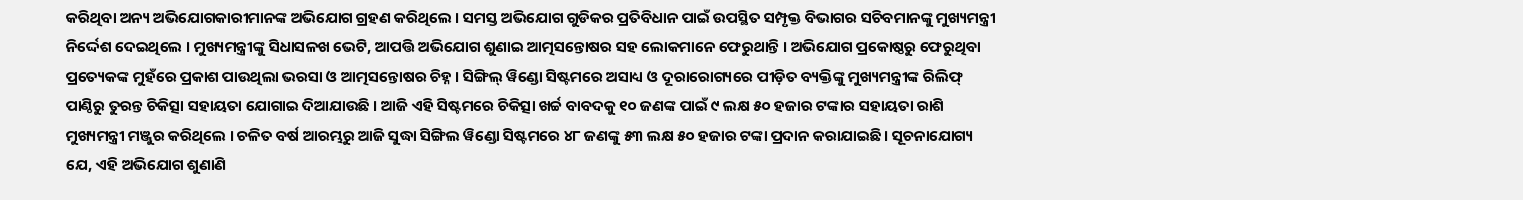କରିଥିବା ଅନ୍ୟ ଅଭିଯୋଗକାରୀମାନଙ୍କ ଅଭିଯୋଗ ଗ୍ରହଣ କରିଥିଲେ । ସମସ୍ତ ଅଭିଯୋଗ ଗୁଡିକର ପ୍ରତିବିଧାନ ପାଇଁ ଉପସ୍ଥିତ ସମ୍ପୃକ୍ତ ବିଭାଗର ସଚିବମାନଙ୍କୁ ମୁଖ୍ୟମନ୍ତ୍ରୀ ନିର୍ଦ୍ଦେଶ ଦେଇଥିଲେ । ମୁଖ୍ୟମନ୍ତ୍ରୀଙ୍କୁ ସିଧାସଳଖ ଭେଟି, ଆପତ୍ତି ଅଭିଯୋଗ ଶୁଣାଇ ଆତ୍ମସନ୍ତୋଷର ସହ ଲୋକମାନେ ଫେରୁଥାନ୍ତି । ଅଭିଯୋଗ ପ୍ରକୋଷ୍ଠରୁ ଫେରୁଥିବା ପ୍ରତ୍ୟେକଙ୍କ ମୁହଁରେ ପ୍ରକାଶ ପାଉଥିଲା ଭରସା ଓ ଆତ୍ମସନ୍ତୋଷର ଚିହ୍ନ । ସିଙ୍ଗିଲ୍ ୱିଣ୍ଡୋ ସିଷ୍ଟମରେ ଅସାଧ୍ୟ ଓ ଦୂରାରୋଗ୍ୟରେ ପୀଡ଼ିତ ବ୍ୟକ୍ତିଙ୍କୁ ମୁଖ୍ୟମନ୍ତ୍ରୀଙ୍କ ରିଲିଫ୍ ପାଣ୍ଠିରୁ ତୁରନ୍ତ ଚିକିତ୍ସା ସହାୟତା ଯୋଗାଇ ଦିଆଯାଉଛି । ଆଜି ଏହି ସିଷ୍ଟମରେ ଚିକିତ୍ସା ଖର୍ଚ୍ଚ ବାବଦକୁ ୧୦ ଜଣଙ୍କ ପାଇଁ ୯ ଲକ୍ଷ ୫୦ ହଜାର ଟଙ୍କାର ସହାୟତା ରାଶି ମୁଖ୍ୟମନ୍ତ୍ରୀ ମଞ୍ଜୁର କରିଥିଲେ । ଚଳିତ ବର୍ଷ ଆରମ୍ଭରୁ ଆଜି ସୁଦ୍ଧା ସିଙ୍ଗିଲ ୱିଣ୍ଡୋ ସିଷ୍ଟମରେ ୪୮ ଜଣଙ୍କୁ ୫୩ ଲକ୍ଷ ୫୦ ହଜାର ଟଙ୍କା ପ୍ରଦାନ କରାଯାଇଛି । ସୂଚନାଯୋଗ୍ୟ ଯେ, ଏହି ଅଭିଯୋଗ ଶୁଣାଣି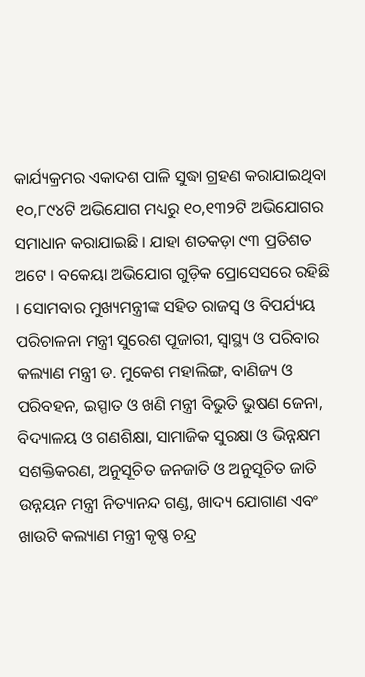କାର୍ଯ୍ୟକ୍ରମର ଏକାଦଶ ପାଳି ସୁଦ୍ଧା ଗ୍ରହଣ କରାଯାଇଥିବା ୧୦,୮୯୪ଟି ଅଭିଯୋଗ ମଧ୍ୟରୁ ୧୦,୧୩୨ଟି ଅଭିଯୋଗର ସମାଧାନ କରାଯାଇଛି । ଯାହା ଶତକଡ଼ା ୯୩ ପ୍ରତିଶତ ଅଟେ । ବକେୟା ଅଭିଯୋଗ ଗୁଡ଼ିକ ପ୍ରୋସେସରେ ରହିଛି । ସୋମବାର ମୁଖ୍ୟମନ୍ତ୍ରୀଙ୍କ ସହିତ ରାଜସ୍ୱ ଓ ବିପର୍ଯ୍ୟୟ ପରିଚାଳନା ମନ୍ତ୍ରୀ ସୁରେଶ ପୂଜାରୀ, ସ୍ୱାସ୍ଥ୍ୟ ଓ ପରିବାର କଲ୍ୟାଣ ମନ୍ତ୍ରୀ ଡ. ମୁକେଶ ମହାଲିଙ୍ଗ, ବାଣିଜ୍ୟ ଓ ପରିବହନ, ଇସ୍ପାତ ଓ ଖଣି ମନ୍ତ୍ରୀ ବିଭୁତି ଭୁଷଣ ଜେନା, ବିଦ୍ୟାଳୟ ଓ ଗଣଶିକ୍ଷା, ସାମାଜିକ ସୁରକ୍ଷା ଓ ଭିନ୍ନକ୍ଷମ ସଶକ୍ତିକରଣ, ଅନୁସୂଚିତ ଜନଜାତି ଓ ଅନୁସୂଚିତ ଜାତି ଉନ୍ନୟନ ମନ୍ତ୍ରୀ ନିତ୍ୟାନନ୍ଦ ଗଣ୍ଡ, ଖାଦ୍ୟ ଯୋଗାଣ ଏବଂ ଖାଉଟି କଲ୍ୟାଣ ମନ୍ତ୍ରୀ କୃଷ୍ଣ ଚନ୍ଦ୍ର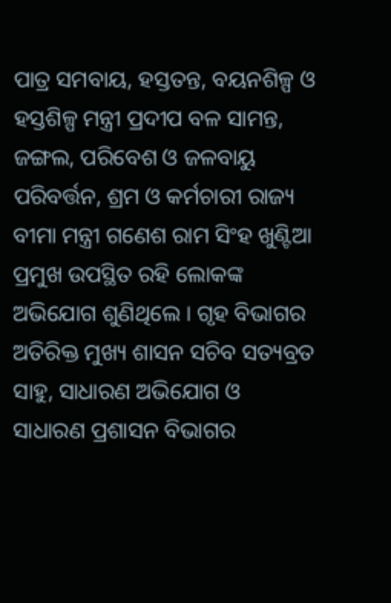ପାତ୍ର ସମବାୟ, ହସ୍ତତନ୍ତ, ବୟନଶିଳ୍ପ ଓ ହସ୍ତଶିଳ୍ପ ମନ୍ତ୍ରୀ ପ୍ରଦୀପ ବଳ ସାମନ୍ତ, ଜଙ୍ଗଲ, ପରିବେଶ ଓ ଜଳବାୟୁ ପରିବର୍ତ୍ତନ, ଶ୍ରମ ଓ କର୍ମଚାରୀ ରାଜ୍ୟ ବୀମା ମନ୍ତ୍ରୀ ଗଣେଶ ରାମ ସିଂହ ଖୁଣ୍ଟିଆ ପ୍ରମୁଖ ଉପସ୍ଥିତ ରହି ଲୋକଙ୍କ ଅଭିଯୋଗ ଶୁଣିଥିଲେ । ଗୃହ ବିଭାଗର ଅତିରିକ୍ତ ମୁଖ୍ୟ ଶାସନ ସଚିବ ସତ୍ୟବ୍ରତ ସାହୁ, ସାଧାରଣ ଅଭିଯୋଗ ଓ ସାଧାରଣ ପ୍ରଶାସନ ବିଭାଗର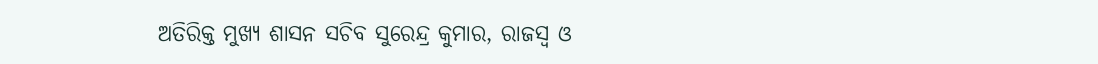ଅତିରିକ୍ତ ମୁଖ୍ୟ ଶାସନ ସଚିବ ସୁରେନ୍ଦ୍ର କୁମାର, ରାଜସ୍ୱ ଓ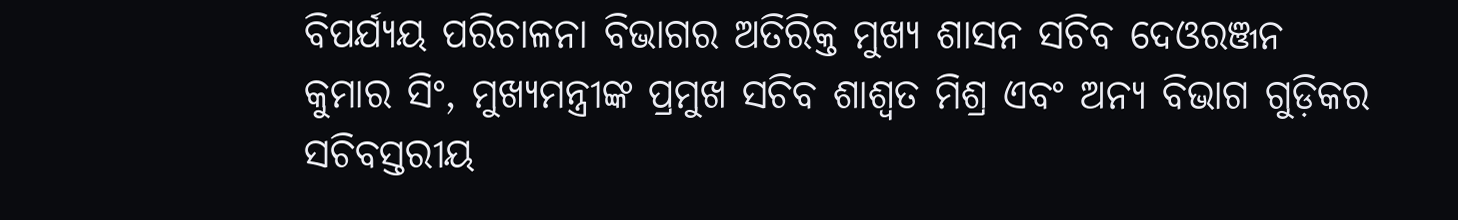ବିପର୍ଯ୍ୟୟ ପରିଚାଳନା ବିଭାଗର ଅତିରିକ୍ତ ମୁଖ୍ୟ ଶାସନ ସଚିବ ଦେଓରଞ୍ଜନ କୁମାର ସିଂ, ମୁଖ୍ୟମନ୍ତ୍ରୀଙ୍କ ପ୍ରମୁଖ ସଚିବ ଶାଶ୍ୱତ ମିଶ୍ର ଏବଂ ଅନ୍ୟ ବିଭାଗ ଗୁଡ଼ିକର ସଚିବସ୍ତରୀୟ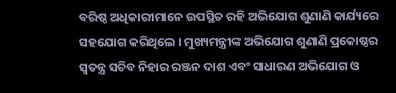ବରିଷ୍ଠ ଅଧିକାରୀମାନେ ଉପସ୍ଥିତ ରହି ଅଭିଯୋଗ ଶୁଣାଣି କାର୍ଯ୍ୟରେ ସହଯୋଗ କରିଥିଲେ । ମୁଖ୍ୟମନ୍ତ୍ରୀଙ୍କ ଅଭିଯୋଗ ଶୁଣାଣି ପ୍ରକୋଷ୍ଠର ସ୍ୱତନ୍ତ୍ର ସଚିବ ନିହାର ରଞ୍ଜନ ଦାଶ ଏବଂ ସାଧାରଣ ଅଭିଯୋଗ ଓ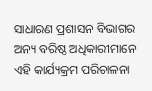ସାଧାରଣ ପ୍ରଶାସନ ବିଭାଗର ଅନ୍ୟ ବରିଷ୍ଠ ଅଧିକାରୀମାନେ ଏହି କାର୍ଯ୍ୟକ୍ରମ ପରିଚାଳନା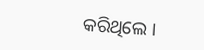କରିଥିଲେ ।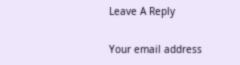Leave A Reply

Your email address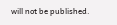will not be published.